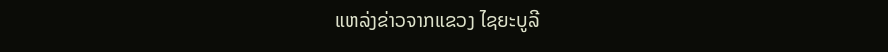ແຫລ່ງຂ່າວຈາກແຂວງ ໄຊຍະບູລີ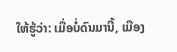ໃຫ້ຮູ້ວ່າ: ເມື່ອບໍ່ດົນມານີ້, ເມືອງ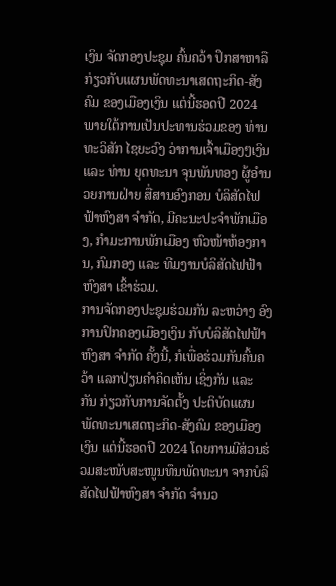ເງິນ ຈັດກອງປະຊຸມ ຄົ້ນຄວ້າ ປຶກສາຫາລືກ່ຽວກັບແຜນພັດທະນາເສດຖະກິດ-ສັງຄົມ ຂອງເມືອງເງິນ ແຕ່ນີ້ຮອດປີ 2024 ພາຍໃຕ້ການເປັນປະທານຮ່ວມຂອງ ທ່ານ ທະວິສັກ ໄຊຍະວົງ ວ່າການເຈົ້າເມືອງໆເງິນ ແລະ ທ່ານ ຍຸດທະນາ ຈຸນພັນທອງ ຜູ້ອຳນວຍການຝ່າຍ ສື່ສານອົງກອນ ບໍລິສັດໄຟຟ້າຫົງສາ ຈຳກັດ, ມີຄະນະປະຈຳພັກເມືອງ, ກຳມະການພັກເມືອງ ຫົວໜ້າຫ້ອງການ, ກົມກອງ ແລະ ທີມງານບໍລິສັດໄຟຟ້າຫົງສາ ເຂົ້າຮ່ວມ.
ການຈັດກອງປະຊຸມຮ່ວມກັນ ລະຫວ່າງ ອົງການປົກຄອງເມືອງເງິນ ກັບບໍລິສັດໄຟຟ້າຫົງສາ ຈຳກັດ ຄັ້ງນີ້, ກໍເພື່ອຮ່ວມກັນຄົ້ນຄວ້າ ແລກປ່ຽນຄໍາຄິດເຫັນ ເຊິ່ງກັນ ແລະ ກັນ ກ່ຽວກັບການຈັດຕັ້ງ ປະຕິບັດແຜນພັດທະນາເສດຖະກິດ-ສັງຄົມ ຂອງເມືອງເງິນ ແຕ່ນີ້ຮອດປີ 2024 ໂດຍການມີສ່ວນຮ່ວມສະໜັບສະໜູນທຶນພັດທະນາ ຈາກບໍລິສັດໄຟຟ້າຫົງສາ ຈຳກັດ ຈຳນວ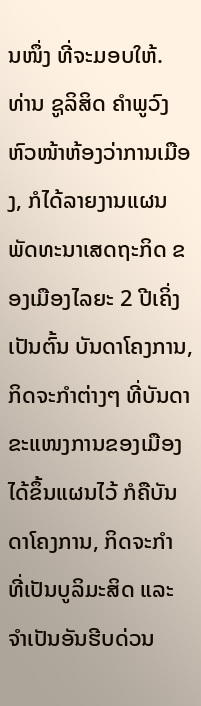ນໜຶ່ງ ທີ່ຈະມອບໃຫ້.
ທ່ານ ຊູລິສິດ ຄຳພູວົງ ຫົວໜ້າຫ້ອງວ່າການເມືອງ, ກໍໄດ້ລາຍງານແຜນພັດທະນາເສດຖະກິດ ຂອງເມືອງໄລຍະ 2 ປີເຄິ່ງ ເປັນຕົ້ນ ບັນດາໂຄງການ, ກິດຈະກຳຕ່າງໆ ທີ່ບັນດາຂະແໜງການຂອງເມືອງໄດ້ຂຶ້ນແຜນໄວ້ ກໍຄືບັນດາໂຄງການ, ກິດຈະກຳ ທີ່ເປັນບູລິມະສິດ ແລະ ຈຳເປັນອັນຮີບດ່ວນ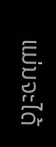ແມ່ນຈະໄດ້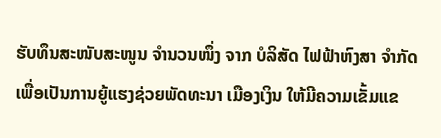ຮັບທຶນສະໜັບສະໜູນ ຈຳນວນໜຶ່ງ ຈາກ ບໍລິສັດ ໄຟຟ້າຫົງສາ ຈຳກັດ ເພື່ອເປັນການຍູ້ແຮງຊ່ວຍພັດທະນາ ເມືອງເງິນ ໃຫ້ມີຄວາມເຂັ້ມແຂ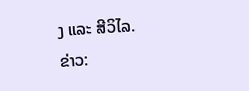ງ ແລະ ສີວິໄລ.
ຂ່າວ: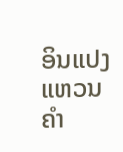ອິນແປງ ແຫວນຄຳ